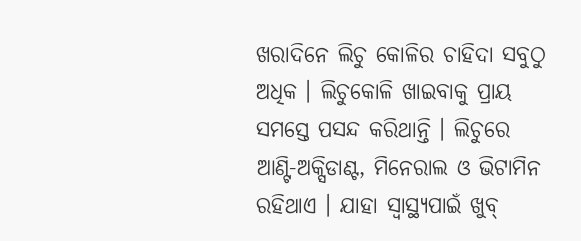ଖରାଦିନେ ଲିଚୁ କୋଳିର ଚାହିଦା ସବୁଠୁ ଅଧିକ । ଲିଚୁକୋଳି ଖାଇବାକୁ ପ୍ରାୟ ସମସ୍ତେ ପସନ୍ଦ କରିଥାନ୍ତି । ଲିଚୁରେ ଆଣ୍ଟି-ଅକ୍ସିଡାଣ୍ଟ, ମିନେରାଲ ଓ ଭିଟାମିନ ରହିଥାଏ । ଯାହା ସ୍ୱାସ୍ଥ୍ୟପାଇଁ ଖୁବ୍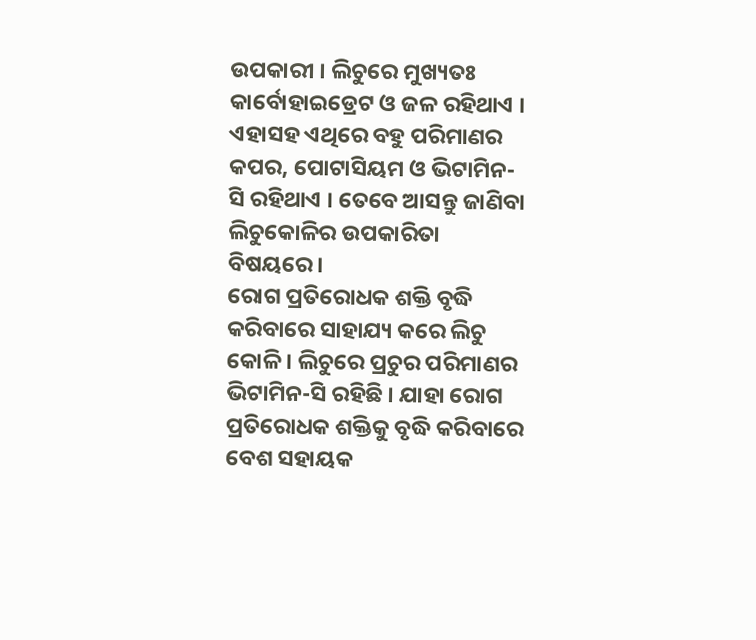ଉପକାରୀ । ଲିଚୁରେ ମୁଖ୍ୟତଃ କାର୍ବୋହାଇଡ୍ରେଟ ଓ ଜଳ ରହିଥାଏ । ଏହାସହ ଏଥିରେ ବହୁ ପରିମାଣର କପର, ପୋଟାସିୟମ ଓ ଭିଟାମିନ-ସି ରହିଥାଏ । ତେବେ ଆସନ୍ତୁ ଜାଣିବା ଲିଚୁକୋଳିର ଉପକାରିତା ବିଷୟରେ ।
ରୋଗ ପ୍ରତିରୋଧକ ଶକ୍ତି ବୃଦ୍ଧି କରିବାରେ ସାହାଯ୍ୟ କରେ ଲିଚୁ କୋଳି । ଲିଚୁରେ ପ୍ରଚୁର ପରିମାଣର ଭିଟାମିନ-ସି ରହିଛି । ଯାହା ରୋଗ ପ୍ରତିରୋଧକ ଶକ୍ତିକୁ ବୃଦ୍ଧି କରିବାରେ ବେଶ ସହାୟକ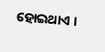ହୋଇଥାଏ ।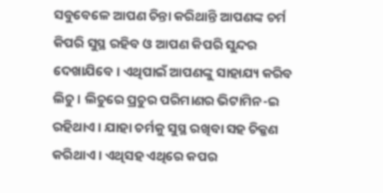ସବୁବେଳେ ଆପଣ ଚିନ୍ତା କରିଥାନ୍ତି ଆପଣଙ୍କ ଚର୍ମ କିପରି ସୁସ୍ଥ ରହିବ ଓ ଆପଣ କିପରି ସୁନ୍ଦର ଦେଖାଯିବେ । ଏଥିପାଇଁ ଆପଣଙ୍କୁ ସାହାଯ୍ୟ କରିବ ଲିଚୁ । ଲିଚୁରେ ପ୍ରଚୁର ପରିମାଣର ଭିଟାମିନ-ଇ ରହିଥାଏ । ଯାହା ଚର୍ମକୁ ସୁସ୍ଥ ରଖିବା ସହ ଚିକ୍କଣ କରିଥାଏ । ଏଥିସହ ଏଥିରେ କପର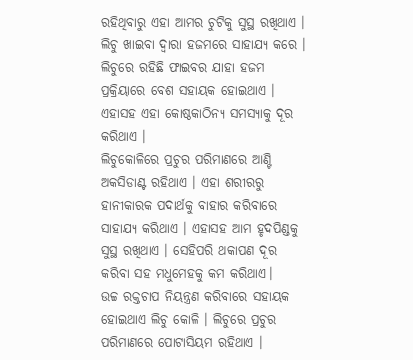ରହିଥିବାରୁ ଏହା ଆମର ଚୁଟିକୁ ସୁସ୍ଥ ରଖିଥାଏ ।
ଲିଚୁ ଖାଇବା ଦ୍ୱାରା ହଜମରେ ସାହାଯ୍ୟ କରେ । ଲିଚୁରେ ରହିଛି ଫାଇବର ଯାହା ହଜମ ପ୍ରକ୍ରିୟାରେ ବେଶ ସହାୟକ ହୋଇଥାଏ । ଏହାସହ ଏହା କୋଷ୍ଠକାଠିନ୍ୟ ସମସ୍ୟାକୁ ଦୂର କରିଥାଏ ।
ଲିଚୁକୋଳିରେ ପ୍ରଚୁର ପରିମାଣରେ ଆଣ୍ଟି ଅକସିଡାଣ୍ଟ ରହିଥାଏ । ଏହା ଶରୀରରୁ ହାନୀକାରକ ପଦାର୍ଥକୁ ବାହାର କରିବାରେ ସାହାଯ୍ୟ କରିଥାଏ । ଏହାସହ ଆମ ହୃଦପିଣ୍ଡକୁ ସୁସ୍ଥ ରଖିଥାଏ । ସେହିପରି ଥକାପଣ ଦୂର କରିବା ସହ ମଧୁମେହକୁ କମ କରିଥାଏ।
ଉଚ୍ଚ ରକ୍ତଚାପ ନିୟନ୍ତ୍ରଣ କରିବାରେ ସହାୟକ ହୋଇଥାଏ ଲିଚୁ କୋଳି । ଲିଚୁରେ ପ୍ରଚୁର ପରିମାଣରେ ପୋଟାସିୟମ ରହିଥାଏ ।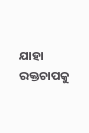ଯାହା ରକ୍ତଚାପକୁ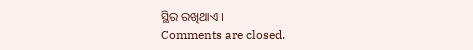ସ୍ଥିର ରଖିଥାଏ ।
Comments are closed.